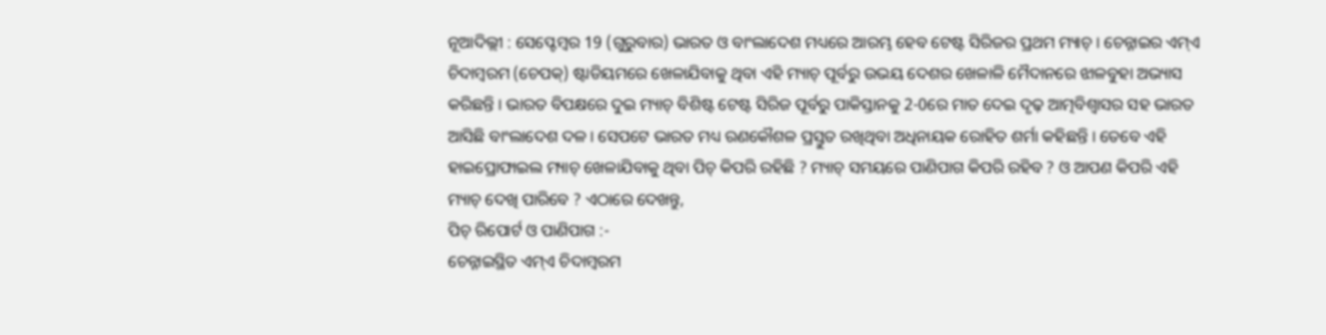ନୂଆଦିଲ୍ଲୀ : ସେପ୍ଟେମ୍ବର 19 (ଗୁରୁବାର) ଭାରତ ଓ ବାଂଲାଦେଶ ମଧ୍ୟରେ ଆରମ୍ଭ ହେବ ଟେଷ୍ଟ ସିରିଜର ପ୍ରଥମ ମ୍ୟାଚ୍ । ଚେନ୍ନାଇର ଏମ୍ଏ ଚିଦାମ୍ବରମ (ଚେପକ୍) ଷ୍ଟାଡିୟମରେ ଖେଳାଯିବାକୁ ଥିବା ଏହି ମ୍ୟାଚ୍ ପୂର୍ବରୁ ଉଭୟ ଦେଶର ଖେଳାଳି ମୈଦାନରେ ଝାଳବୁହା ଅଭ୍ୟାସ କରିଛନ୍ତି । ଭାରତ ବିପକ୍ଷରେ ଦୁଇ ମ୍ୟାଚ୍ ବିଶିଷ୍ଟ ଟେଷ୍ଟ ସିରିଜ ପୂର୍ବରୁ ପାକିସ୍ତାନକୁ 2-0ରେ ମାତ ଦେଇ ଦୃଢ଼ ଆତ୍ମବିଶ୍ବାସର ସହ ଭାରତ ଆସିଛି ବାଂଲାଦେଶ ଦଳ । ସେପଟେ ଭାରତ ମଧ୍ୟ ରଣକୌଶଳ ପ୍ରସ୍ତୁତ ରଖିଥିବା ଅଧିନାୟକ ରୋହିତ ଶର୍ମା କହିଛନ୍ତି । ତେବେ ଏହି ହାଇପ୍ରୋଫାଇଲ ମ୍ୟାଚ୍ ଖେଳାଯିବାକୁ ଥିବା ପିଚ୍ କିପରି ରହିଛି ? ମ୍ୟାଚ୍ ସମୟରେ ପାଣିପାଗ କିପରି ରହିବ ? ଓ ଆପଣ କିପରି ଏହି ମ୍ୟାଚ୍ ଦେଖି ପାରିବେ ? ଏଠାରେ ଦେଖନ୍ତୁ,
ପିଚ୍ ରିପୋର୍ଟ ଓ ପାଣିପାଗ :-
ଚେନ୍ନାଇସ୍ଥିତ ଏମ୍ଏ ଚିଦାମ୍ବରମ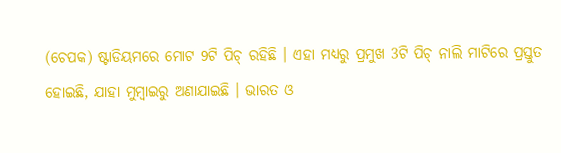(ଚେପକ) ଷ୍ଟାଡିୟମରେ ମୋଟ 9ଟି ପିଚ୍ ରହିଛି । ଏହା ମଧ୍ୟରୁ ପ୍ରମୁଖ 3ଟି ପିଚ୍ ନାଲି ମାଟିରେ ପ୍ରସ୍ତୁତ ହୋଇଛି, ଯାହା ମୁମ୍ବାଇରୁ ଅଣାଯାଇଛି । ଭାରତ ଓ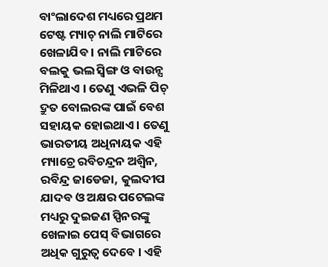ବାଂଲାଦେଶ ମଧ୍ୟରେ ପ୍ରଥମ ଟେଷ୍ଟ ମ୍ୟାଚ୍ ନାଲି ମାଟିରେ ଖେଳାଯିବ । ନାଲି ମାଟିରେ ବଲକୁ ଭଲ ସ୍ବିଙ୍ଗ ଓ ବାଉନ୍ସ ମିଳିଥାଏ । ତେଣୁ ଏଭଳି ପିଚ୍ ଦ୍ରୁତ ବୋଲରଙ୍କ ପାଇଁ ବେଶ ସହାୟକ ହୋଇଥାଏ । ତେଣୁ ଭାରତୀୟ ଅଧିନାୟକ ଏହି ମ୍ୟାଚ୍ରେ ରବିଚନ୍ଦ୍ରନ ଅଶ୍ବିନ, ରବିନ୍ଦ୍ର ଜାଡେଜା, କୁଲଦୀପ ଯାଦବ ଓ ଅକ୍ଷର ପଟେଲଙ୍କ ମଧ୍ୟରୁ ଦୁଇଜଣ ସ୍ପିନରଙ୍କୁ ଖେଳାଇ ପେସ୍ ବିଭାଗରେ ଅଧିକ ଗୁରୁତ୍ବ ଦେବେ । ଏହି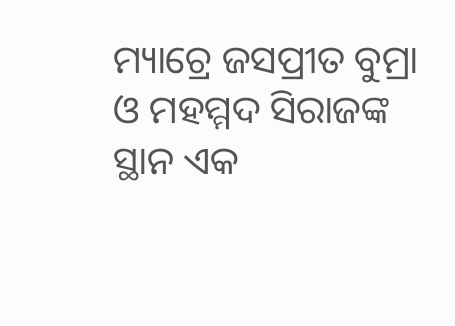ମ୍ୟାଚ୍ରେ ଜସପ୍ରୀତ ବୁମ୍ରା ଓ ମହମ୍ମଦ ସିରାଜଙ୍କ ସ୍ଥାନ ଏକ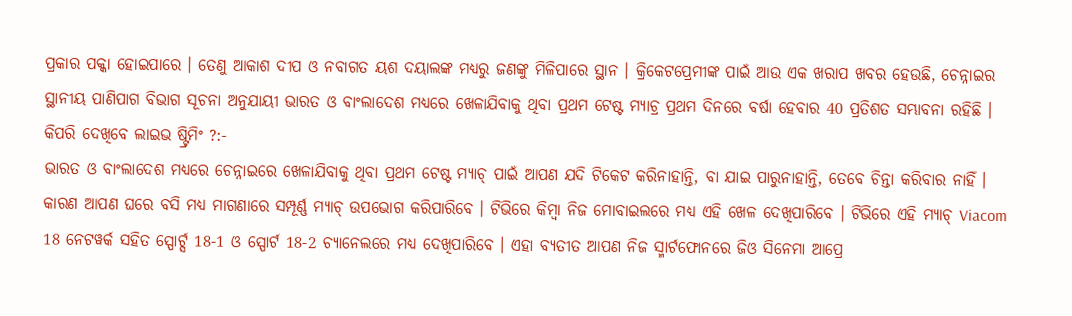ପ୍ରକାର ପକ୍କା ହୋଇପାରେ । ତେଣୁ ଆକାଶ ଦୀପ ଓ ନବାଗତ ୟଶ ଦୟାଲଙ୍କ ମଧ୍ୟରୁ ଜଣଙ୍କୁ ମିଳିପାରେ ସ୍ଥାନ । କ୍ରିକେଟପ୍ରେମୀଙ୍କ ପାଇଁ ଆଉ ଏକ ଖରାପ ଖବର ହେଉଛି, ଚେନ୍ନାଇର ସ୍ଥାନୀୟ ପାଣିପାଗ ବିଭାଗ ସୂଚନା ଅନୁଯାୟୀ ଭାରତ ଓ ବାଂଲାଦେଶ ମଧ୍ୟରେ ଖେଳାଯିବାକୁ ଥିବା ପ୍ରଥମ ଟେଷ୍ଟ ମ୍ୟାଚ୍ର ପ୍ରଥମ ଦିନରେ ବର୍ଷା ହେବାର 40 ପ୍ରତିଶତ ସମ୍ଭାବନା ରହିଛି ।
କିପରି ଦେଖିବେ ଲାଇଭ ଷ୍ଟ୍ରିମିଂ ?:-
ଭାରତ ଓ ବାଂଲାଦେଶ ମଧ୍ୟରେ ଚେନ୍ନାଇରେ ଖେଳାଯିବାକୁ ଥିବା ପ୍ରଥମ ଟେଷ୍ଟ ମ୍ୟାଚ୍ ପାଇଁ ଆପଣ ଯଦି ଟିକେଟ କରିନାହାନ୍ତି, ବା ଯାଇ ପାରୁନାହାନ୍ତି, ତେବେ ଚିନ୍ତା କରିବାର ନାହିଁ । କାରଣ ଆପଣ ଘରେ ବସି ମଧ୍ୟ ମାଗଣାରେ ସମ୍ପୂର୍ଣ୍ଣ ମ୍ୟାଚ୍ ଉପଭୋଗ କରିପାରିବେ । ଟିଭିରେ କିମ୍ବା ନିଜ ମୋବାଇଲରେ ମଧ୍ୟ ଏହି ଖେଳ ଦେଖିପାରିବେ । ଟିଭିରେ ଏହି ମ୍ୟାଚ୍ Viacom 18 ନେଟୱର୍କ ସହିତ ସ୍ପୋର୍ଟ୍ସ 18-1 ଓ ସ୍ପୋର୍ଟ 18-2 ଚ୍ୟାନେଲରେ ମଧ୍ୟ ଦେଖିପାରିବେ । ଏହା ବ୍ୟତୀତ ଆପଣ ନିଜ ସ୍ମାର୍ଟଫୋନରେ ଜିଓ ସିନେମା ଆପ୍ରେ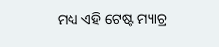ମଧ୍ୟ ଏହି ଟେଷ୍ଟ ମ୍ୟାଚ୍ର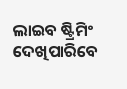ଲାଇବ ଷ୍ଟ୍ରିମିଂ ଦେଖିପାରିବେ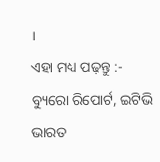।
ଏହା ମଧ୍ୟ ପଢ଼ନ୍ତୁ :-
ବ୍ୟୁରୋ ରିପୋର୍ଟ, ଇଟିଭି ଭାରତ